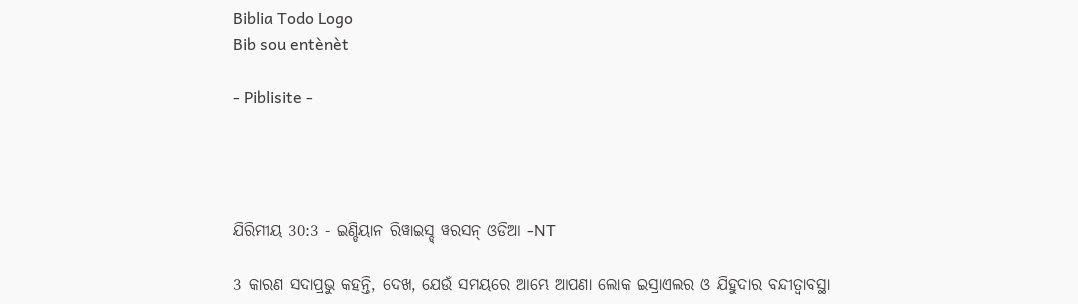Biblia Todo Logo
Bib sou entènèt

- Piblisite -




ଯିରିମୀୟ 30:3 - ଇଣ୍ଡିୟାନ ରିୱାଇସ୍ଡ୍ ୱରସନ୍ ଓଡିଆ -NT

3 କାରଣ ସଦାପ୍ରଭୁ କହନ୍ତି, ଦେଖ, ଯେଉଁ ସମୟରେ ଆମ୍ଭେ ଆପଣା ଲୋକ ଇସ୍ରାଏଲର ଓ ଯିହୁଦାର ବନ୍ଦୀତ୍ୱାବସ୍ଥା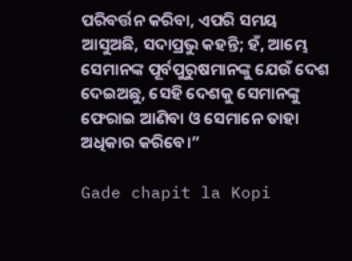ପରିବର୍ତ୍ତନ କରିବା, ଏପରି ସମୟ ଆସୁଅଛି, ସଦାପ୍ରଭୁ କହନ୍ତି; ହଁ, ଆମ୍ଭେ ସେମାନଙ୍କ ପୂର୍ବପୁରୁଷମାନଙ୍କୁ ଯେଉଁ ଦେଶ ଦେଇଅଛୁ, ସେହି ଦେଶକୁ ସେମାନଙ୍କୁ ଫେରାଇ ଆଣିବା ଓ ସେମାନେ ତାହା ଅଧିକାର କରିବେ।”

Gade chapit la Kopi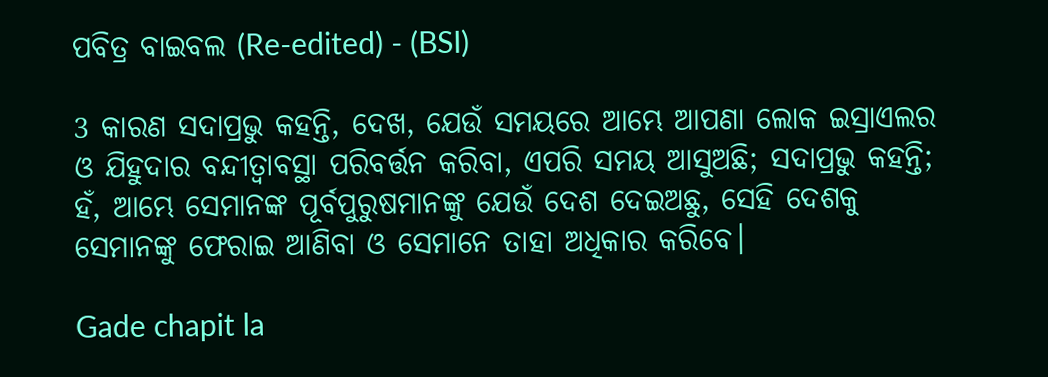ପବିତ୍ର ବାଇବଲ (Re-edited) - (BSI)

3 କାରଣ ସଦାପ୍ରଭୁ କହନ୍ତି, ଦେଖ, ଯେଉଁ ସମୟରେ ଆମ୍ଭେ ଆପଣା ଲୋକ ଇସ୍ରାଏଲର ଓ ଯିହୁଦାର ବନ୍ଦୀତ୍ଵାବସ୍ଥା ପରିବର୍ତ୍ତନ କରିବା, ଏପରି ସମୟ ଆସୁଅଛି; ସଦାପ୍ରଭୁ କହନ୍ତି; ହଁ, ଆମ୍ଭେ ସେମାନଙ୍କ ପୂର୍ବପୁରୁଷମାନଙ୍କୁ ଯେଉଁ ଦେଶ ଦେଇଅଛୁ, ସେହି ଦେଶକୁ ସେମାନଙ୍କୁ ଫେରାଇ ଆଣିବା ଓ ସେମାନେ ତାହା ଅଧିକାର କରିବେ।

Gade chapit la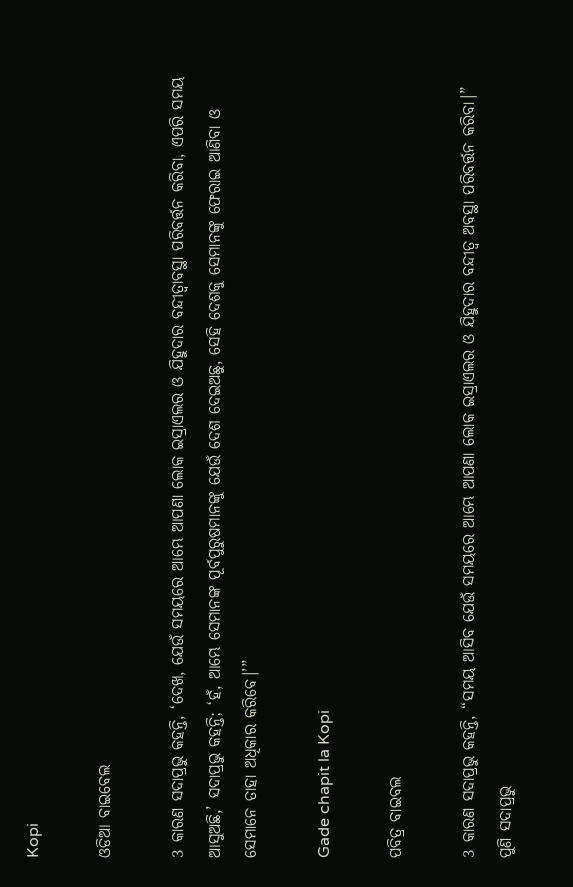Kopi

ଓଡିଆ ବାଇବେଲ

3 କାରଣ ସଦାପ୍ରଭୁ କହନ୍ତି, ‘ଦେଖ, ଯେଉଁ ସମୟରେ ଆମ୍ଭେ ଆପଣା ଲୋକ ଇସ୍ରାଏଲର ଓ ଯିହୁଦାର ବନ୍ଦୀତ୍ୱାବସ୍ଥା ପରିବର୍ତ୍ତନ କରିବା, ଏପରି ସମୟ ଆସୁଅଛି,’ ସଦାପ୍ରଭୁ କହନ୍ତି; ‘ହଁ, ଆମ୍ଭେ ସେମାନଙ୍କ ପୂର୍ବପୁରୁଷମାନଙ୍କୁ ଯେଉଁ ଦେଶ ଦେଇଅଛୁ, ସେହି ଦେଶକୁ ସେମାନଙ୍କୁ ଫେରାଇ ଆଣିବା ଓ ସେମାନେ ତାହା ଅଧିକାର କରିବେ।’”

Gade chapit la Kopi

ପବିତ୍ର ବାଇବଲ

3 କାରଣ ସଦାପ୍ରଭୁ କହନ୍ତି, “ସମୟ ଆସିବ ଯେଉଁ ସମୟରେ ଆମ୍ଭେ ଆପଣା ଲୋକ ଇସ୍ରାଏଲର ଓ ଯିହୁଦାର ବନ୍ଦୀତ୍ୱ ଅବସ୍ଥା ପରିବର୍ତ୍ତନ କରିବା।” ପୁଣି ସଦାପ୍ରଭୁ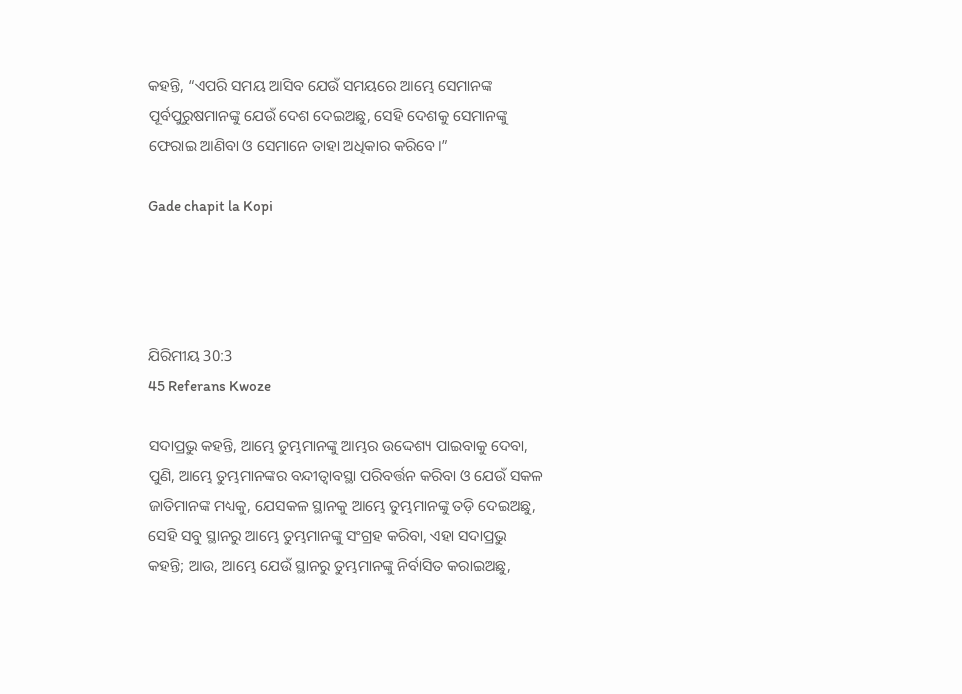କହନ୍ତି, “ଏପରି ସମୟ ଆସିବ ଯେଉଁ ସମୟରେ ଆମ୍ଭେ ସେମାନଙ୍କ ପୂର୍ବପୁରୁଷମାନଙ୍କୁ ଯେଉଁ ଦେଶ ଦେଇଅଛୁ, ସେହି ଦେଶକୁ ସେମାନଙ୍କୁ ଫେରାଇ ଆଣିବା ଓ ସେମାନେ ତାହା ଅଧିକାର କରିବେ।”

Gade chapit la Kopi




ଯିରିମୀୟ 30:3
45 Referans Kwoze

ସଦାପ୍ରଭୁ କହନ୍ତି, ଆମ୍ଭେ ତୁମ୍ଭମାନଙ୍କୁ ଆମ୍ଭର ଉଦ୍ଦେଶ୍ୟ ପାଇବାକୁ ଦେବା, ପୁଣି, ଆମ୍ଭେ ତୁମ୍ଭମାନଙ୍କର ବନ୍ଦୀତ୍ୱାବସ୍ଥା ପରିବର୍ତ୍ତନ କରିବା ଓ ଯେଉଁ ସକଳ ଜାତିମାନଙ୍କ ମଧ୍ୟକୁ, ଯେସକଳ ସ୍ଥାନକୁ ଆମ୍ଭେ ତୁମ୍ଭମାନଙ୍କୁ ତଡ଼ି ଦେଇଅଛୁ, ସେହି ସବୁ ସ୍ଥାନରୁ ଆମ୍ଭେ ତୁମ୍ଭମାନଙ୍କୁ ସଂଗ୍ରହ କରିବା, ଏହା ସଦାପ୍ରଭୁ କହନ୍ତି; ଆଉ, ଆମ୍ଭେ ଯେଉଁ ସ୍ଥାନରୁ ତୁମ୍ଭମାନଙ୍କୁ ନିର୍ବାସିତ କରାଇଅଛୁ,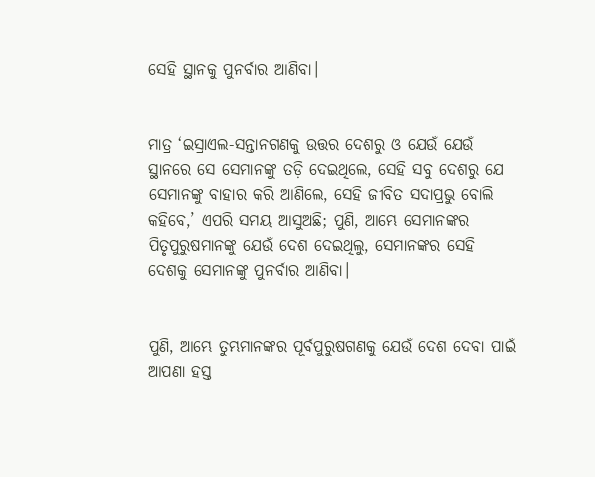ସେହି ସ୍ଥାନକୁ ପୁନର୍ବାର ଆଣିବା।


ମାତ୍ର ‘ଇସ୍ରାଏଲ-ସନ୍ତାନଗଣକୁ ଉତ୍ତର ଦେଶରୁ ଓ ଯେଉଁ ଯେଉଁ ସ୍ଥାନରେ ସେ ସେମାନଙ୍କୁ ତଡ଼ି ଦେଇଥିଲେ, ସେହି ସବୁ ଦେଶରୁ ଯେ ସେମାନଙ୍କୁ ବାହାର କରି ଆଣିଲେ, ସେହି ଜୀବିତ ସଦାପ୍ରଭୁ ବୋଲି କହିବେ,’ ଏପରି ସମୟ ଆସୁଅଛି; ପୁଣି, ଆମ୍ଭେ ସେମାନଙ୍କର ପିତୃପୁରୁଷମାନଙ୍କୁ ଯେଉଁ ଦେଶ ଦେଇଥିଲୁ, ସେମାନଙ୍କର ସେହି ଦେଶକୁ ସେମାନଙ୍କୁ ପୁନର୍ବାର ଆଣିବା।


ପୁଣି, ଆମ୍ଭେ ତୁମ୍ଭମାନଙ୍କର ପୂର୍ବପୁରୁଷଗଣକୁ ଯେଉଁ ଦେଶ ଦେବା ପାଇଁ ଆପଣା ହସ୍ତ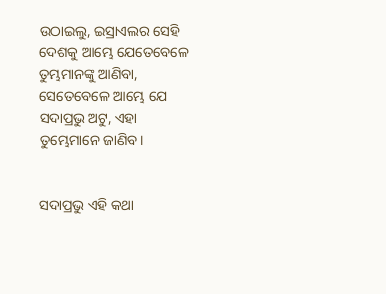ଉଠାଇଲୁ, ଇସ୍ରାଏଲର ସେହି ଦେଶକୁ ଆମ୍ଭେ ଯେତେବେଳେ ତୁମ୍ଭମାନଙ୍କୁ ଆଣିବା, ସେତେବେଳେ ଆମ୍ଭେ ଯେ ସଦାପ୍ରଭୁ ଅଟୁ, ଏହା ତୁମ୍ଭେମାନେ ଜାଣିବ।


ସଦାପ୍ରଭୁ ଏହି କଥା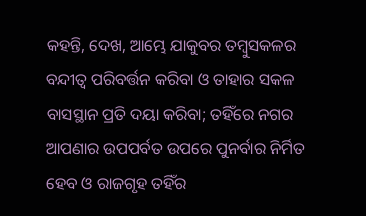କହନ୍ତି, ଦେଖ, ଆମ୍ଭେ ଯାକୁବର ତମ୍ବୁସକଳର ବନ୍ଦୀତ୍ୱ ପରିବର୍ତ୍ତନ କରିବା ଓ ତାହାର ସକଳ ବାସସ୍ଥାନ ପ୍ରତି ଦୟା କରିବା; ତହିଁରେ ନଗର ଆପଣାର ଉପପର୍ବତ ଉପରେ ପୁନର୍ବାର ନିର୍ମିତ ହେବ ଓ ରାଜଗୃହ ତହିଁର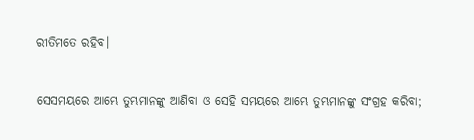ରୀତିମତେ ରହିବ।


ସେସମୟରେ ଆମ୍ଭେ ତୁମ୍ଭମାନଙ୍କୁ ଆଣିବା ଓ ସେହି ସମୟରେ ଆମ୍ଭେ ତୁମ୍ଭମାନଙ୍କୁ ସଂଗ୍ରହ କରିବା;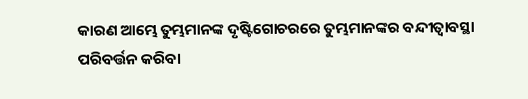କାରଣ ଆମ୍ଭେ ତୁମ୍ଭମାନଙ୍କ ଦୃଷ୍ଟିଗୋଚରରେ ତୁମ୍ଭମାନଙ୍କର ବନ୍ଦୀତ୍ୱାବସ୍ଥା ପରିବର୍ତ୍ତନ କରିବା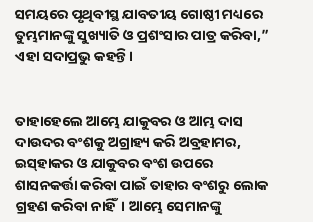ସମୟରେ ପୃଥିବୀସ୍ଥ ଯାବତୀୟ ଗୋଷ୍ଠୀ ମଧ୍ୟରେ ତୁମ୍ଭମାନଙ୍କୁ ସୁଖ୍ୟାତି ଓ ପ୍ରଶଂସାର ପାତ୍ର କରିବା,” ଏହା ସଦାପ୍ରଭୁ କହନ୍ତି।


ତାହାହେଲେ ଆମ୍ଭେ ଯାକୁବର ଓ ଆମ୍ଭ ଦାସ ଦାଉଦର ବଂଶକୁ ଅଗ୍ରାହ୍ୟ କରି ଅବ୍ରହାମର, ଇସ୍‌ହାକର ଓ ଯାକୁବର ବଂଶ ଉପରେ ଶାସନକର୍ତ୍ତା କରିବା ପାଇଁ ତାହାର ବଂଶରୁ ଲୋକ ଗ୍ରହଣ କରିବା ନାହିଁ। ଆମ୍ଭେ ସେମାନଙ୍କୁ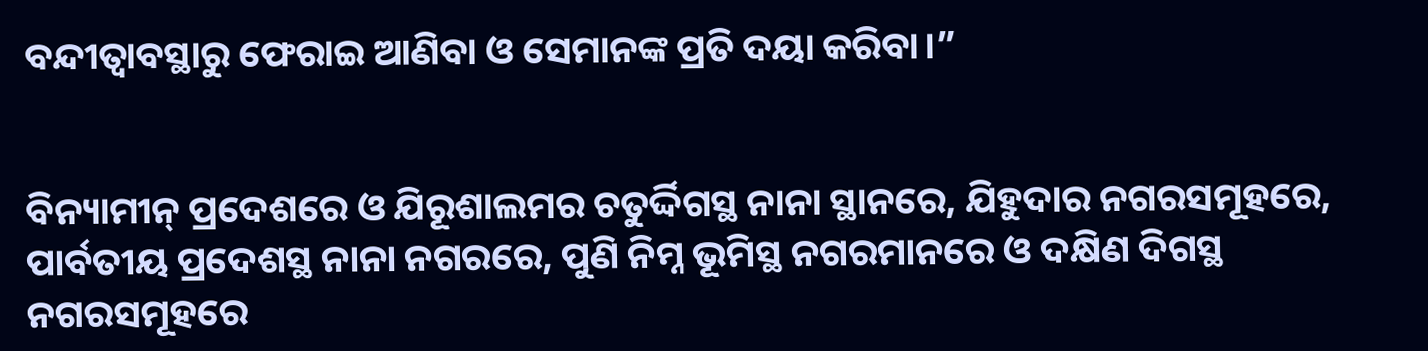ବନ୍ଦୀତ୍ୱାବସ୍ଥାରୁ ଫେରାଇ ଆଣିବା ଓ ସେମାନଙ୍କ ପ୍ରତି ଦୟା କରିବା।”


ବିନ୍ୟାମୀନ୍ ପ୍ରଦେଶରେ ଓ ଯିରୂଶାଲମର ଚତୁର୍ଦ୍ଦିଗସ୍ଥ ନାନା ସ୍ଥାନରେ, ଯିହୁଦାର ନଗରସମୂହରେ, ପାର୍ବତୀୟ ପ୍ରଦେଶସ୍ଥ ନାନା ନଗରରେ, ପୁଣି ନିମ୍ନ ଭୂମିସ୍ଥ ନଗରମାନରେ ଓ ଦକ୍ଷିଣ ଦିଗସ୍ଥ ନଗରସମୂହରେ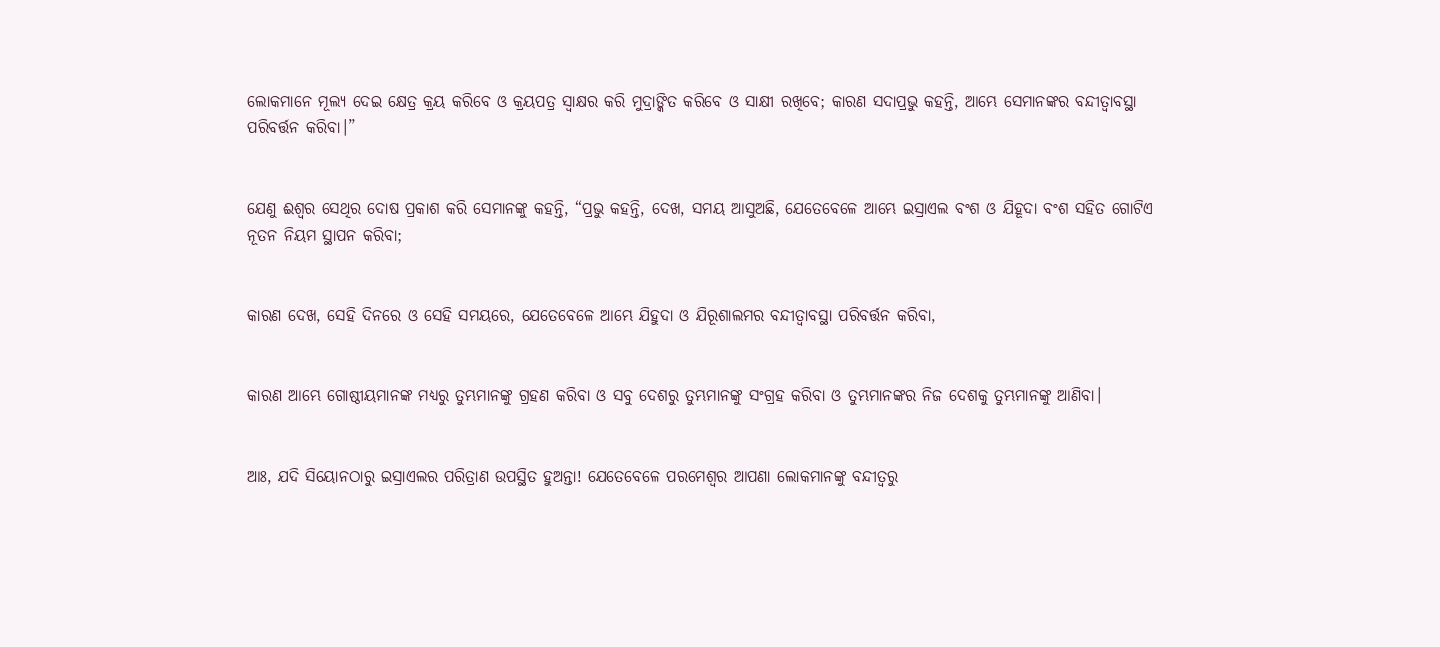ଲୋକମାନେ ମୂଲ୍ୟ ଦେଇ କ୍ଷେତ୍ର କ୍ରୟ କରିବେ ଓ କ୍ରୟପତ୍ର ସ୍ୱାକ୍ଷର କରି ମୁଦ୍ରାଙ୍କିତ କରିବେ ଓ ସାକ୍ଷୀ ରଖିବେ; କାରଣ ସଦାପ୍ରଭୁ କହନ୍ତି, ଆମ୍ଭେ ସେମାନଙ୍କର ବନ୍ଦୀତ୍ୱାବସ୍ଥା ପରିବର୍ତ୍ତନ କରିବା।”


ଯେଣୁ ଈଶ୍ବର ସେଥିର ଦୋଷ ପ୍ରକାଶ କରି ସେମାନଙ୍କୁ କହନ୍ତି, “ପ୍ରଭୁ କହନ୍ତି, ଦେଖ, ସମୟ ଆସୁଅଛି, ଯେତେବେଳେ ଆମ୍ଭେ ଇସ୍ରାଏଲ ବଂଶ ଓ ଯିହୂଦା ବଂଶ ସହିତ ଗୋଟିଏ ନୂତନ ନିୟମ ସ୍ଥାପନ କରିବା;


କାରଣ ଦେଖ, ସେହି ଦିନରେ ଓ ସେହି ସମୟରେ, ଯେତେବେଳେ ଆମ୍ଭେ ଯିହୁଦା ଓ ଯିରୂଶାଲମର ବନ୍ଦୀତ୍ୱାବସ୍ଥା ପରିବର୍ତ୍ତନ କରିବା,


କାରଣ ଆମ୍ଭେ ଗୋଷ୍ଠୀୟମାନଙ୍କ ମଧ୍ୟରୁ ତୁମ୍ଭମାନଙ୍କୁ ଗ୍ରହଣ କରିବା ଓ ସବୁ ଦେଶରୁ ତୁମ୍ଭମାନଙ୍କୁ ସଂଗ୍ରହ କରିବା ଓ ତୁମ୍ଭମାନଙ୍କର ନିଜ ଦେଶକୁ ତୁମ୍ଭମାନଙ୍କୁ ଆଣିବା।


ଆଃ, ଯଦି ସିୟୋନଠାରୁ ଇସ୍ରାଏଲର ପରିତ୍ରାଣ ଉପସ୍ଥିତ ହୁଅନ୍ତା! ଯେତେବେଳେ ପରମେଶ୍ୱର ଆପଣା ଲୋକମାନଙ୍କୁ ବନ୍ଦୀତ୍ୱରୁ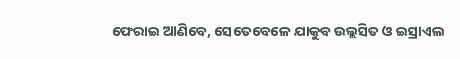ଫେରାଇ ଆଣିବେ, ସେତେବେଳେ ଯାକୁବ ଉଲ୍ଲସିତ ଓ ଇସ୍ରାଏଲ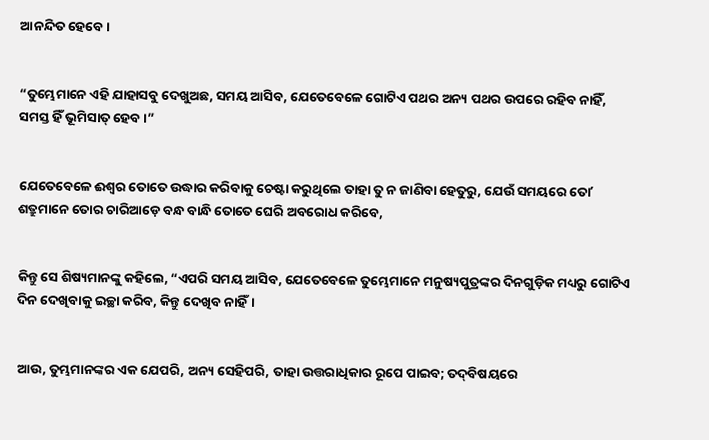ଆନନ୍ଦିତ ହେବେ।


“ତୁମ୍ଭେମାନେ ଏହି ଯାହାସବୁ ଦେଖୁଅଛ, ସମୟ ଆସିବ, ଯେତେବେଳେ ଗୋଟିଏ ପଥର ଅନ୍ୟ ପଥର ଉପରେ ରହିବ ନାହିଁ, ସମସ୍ତ ହିଁ ଭୂମିସାତ୍‍ ହେବ।”


ଯେତେବେଳେ ଈଶ୍ବର ତୋତେ ଉଦ୍ଧାର କରିବାକୁ ଚେଷ୍ଟା କରୁଥିଲେ ତାହା ତୁ ନ ଜାଣିବା ହେତୁରୁ, ଯେଉଁ ସମୟରେ ତୋʼ ଶତ୍ରୁମାନେ ତୋର ଚାରିଆଡ଼େ ବନ୍ଧ ବାନ୍ଧି ତୋତେ ଘେରି ଅବରୋଧ କରିବେ,


କିନ୍ତୁ ସେ ଶିଷ୍ୟମାନଙ୍କୁ କହିଲେ, “ଏପରି ସମୟ ଆସିବ, ଯେତେବେଳେ ତୁମ୍ଭେମାନେ ମନୁଷ୍ୟପୁତ୍ରଙ୍କର ଦିନଗୁଡ଼ିକ ମଧ୍ୟରୁ ଗୋଟିଏ ଦିନ ଦେଖିବାକୁ ଇଚ୍ଛା କରିବ, କିନ୍ତୁ ଦେଖିବ ନାହିଁ।


ଆଉ, ତୁମ୍ଭମାନଙ୍କର ଏକ ଯେପରି, ଅନ୍ୟ ସେହିପରି, ତାହା ଉତ୍ତରାଧିକାର ରୂପେ ପାଇବ; ତଦ୍‍ବିଷୟରେ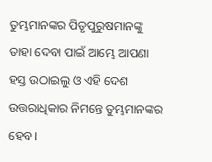ତୁମ୍ଭମାନଙ୍କର ପିତୃପୁରୁଷମାନଙ୍କୁ ତାହା ଦେବା ପାଇଁ ଆମ୍ଭେ ଆପଣା ହସ୍ତ ଉଠାଇଲୁ ଓ ଏହି ଦେଶ ଉତ୍ତରାଧିକାର ନିମନ୍ତେ ତୁମ୍ଭମାନଙ୍କର ହେବ।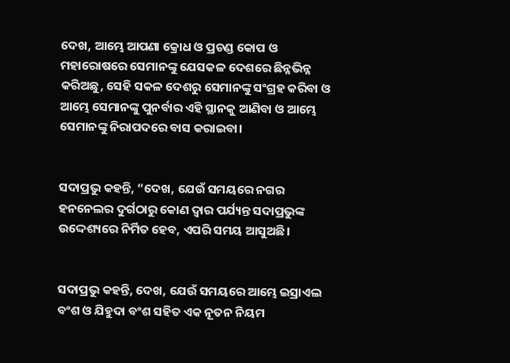ଦେଖ, ଆମ୍ଭେ ଆପଣା କ୍ରୋଧ ଓ ପ୍ରଚଣ୍ଡ କୋପ ଓ ମହାରୋଷରେ ସେମାନଙ୍କୁ ଯେସକଳ ଦେଶରେ ଛିନ୍ନଭିନ୍ନ କରିଅଛୁ, ସେହି ସକଳ ଦେଶରୁ ସେମାନଙ୍କୁ ସଂଗ୍ରହ କରିବା ଓ ଆମ୍ଭେ ସେମାନଙ୍କୁ ପୁନର୍ବାର ଏହି ସ୍ଥାନକୁ ଆଣିବା ଓ ଆମ୍ଭେ ସେମାନଙ୍କୁ ନିରାପଦରେ ବାସ କରାଇବା।


ସଦାପ୍ରଭୁ କହନ୍ତି, “ଦେଖ, ଯେଉଁ ସମୟରେ ନଗର ହନନେଲର ଦୁର୍ଗଠାରୁ କୋଣ ଦ୍ୱାର ପର୍ଯ୍ୟନ୍ତ ସଦାପ୍ରଭୁଙ୍କ ଉଦ୍ଦେଶ୍ୟରେ ନିର୍ମିତ ହେବ, ଏପରି ସମୟ ଆସୁଅଛି।


ସଦାପ୍ରଭୁ କହନ୍ତି, ଦେଖ, ଯେଉଁ ସମୟରେ ଆମ୍ଭେ ଇସ୍ରାଏଲ ବଂଶ ଓ ଯିହୁଦା ବଂଶ ସହିତ ଏକ ନୂତନ ନିୟମ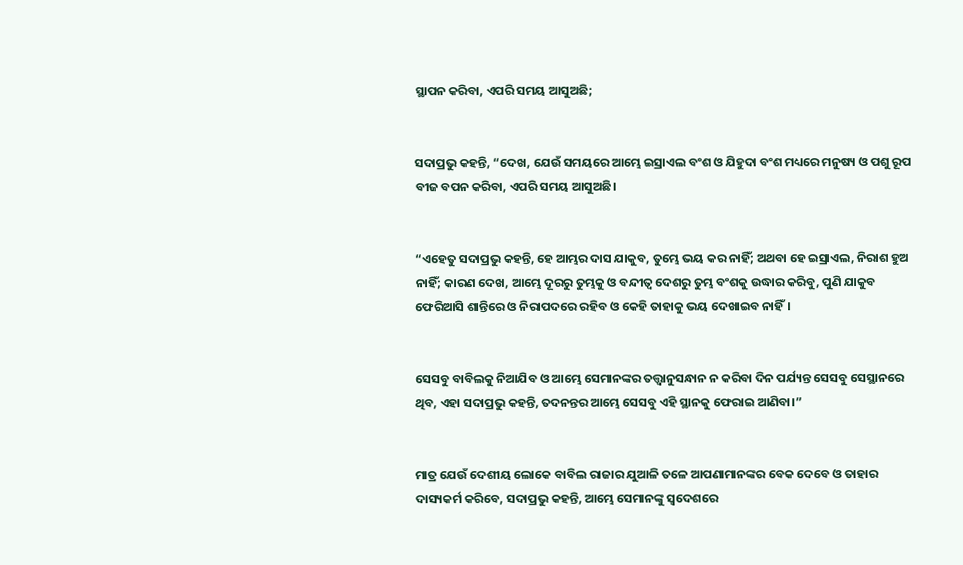ସ୍ଥାପନ କରିବା, ଏପରି ସମୟ ଆସୁଅଛି;


ସଦାପ୍ରଭୁ କହନ୍ତି, “ଦେଖ, ଯେଉଁ ସମୟରେ ଆମ୍ଭେ ଇସ୍ରାଏଲ ବଂଶ ଓ ଯିହୁଦା ବଂଶ ମଧ୍ୟରେ ମନୁଷ୍ୟ ଓ ପଶୁ ରୂପ ବୀଜ ବପନ କରିବା, ଏପରି ସମୟ ଆସୁଅଛି।


“ଏହେତୁ ସଦାପ୍ରଭୁ କହନ୍ତି, ହେ ଆମ୍ଭର ଦାସ ଯାକୁବ, ତୁମ୍ଭେ ଭୟ କର ନାହିଁ; ଅଥବା ହେ ଇସ୍ରାଏଲ, ନିରାଶ ହୁଅ ନାହିଁ; କାରଣ ଦେଖ, ଆମ୍ଭେ ଦୂରରୁ ତୁମ୍ଭକୁ ଓ ବନ୍ଦୀତ୍ୱ ଦେଶରୁ ତୁମ୍ଭ ବଂଶକୁ ଉଦ୍ଧାର କରିବୁ, ପୁଣି ଯାକୁବ ଫେରିଆସି ଶାନ୍ତିରେ ଓ ନିରାପଦରେ ରହିବ ଓ କେହି ତାହାକୁ ଭୟ ଦେଖାଇବ ନାହିଁ।


ସେସବୁ ବାବିଲକୁ ନିଆଯିବ ଓ ଆମ୍ଭେ ସେମାନଙ୍କର ତତ୍ତ୍ୱାନୁସନ୍ଧାନ ନ କରିବା ଦିନ ପର୍ଯ୍ୟନ୍ତ ସେସବୁ ସେସ୍ଥାନରେ ଥିବ, ଏହା ସଦାପ୍ରଭୁ କହନ୍ତି, ତଦନନ୍ତର ଆମ୍ଭେ ସେସବୁ ଏହି ସ୍ଥାନକୁ ଫେରାଇ ଆଣିବା।”


ମାତ୍ର ଯେଉଁ ଦେଶୀୟ ଲୋକେ ବାବିଲ ରାଜାର ଯୁଆଳି ତଳେ ଆପଣାମାନଙ୍କର ବେକ ଦେବେ ଓ ତାହାର ଦାସ୍ୟକର୍ମ କରିବେ, ସଦାପ୍ରଭୁ କହନ୍ତି, ଆମ୍ଭେ ସେମାନଙ୍କୁ ସ୍ୱଦେଶରେ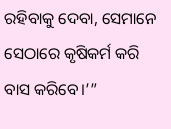ରହିବାକୁ ଦେବା, ସେମାନେ ସେଠାରେ କୃଷିକର୍ମ କରି ବାସ କରିବେ।’”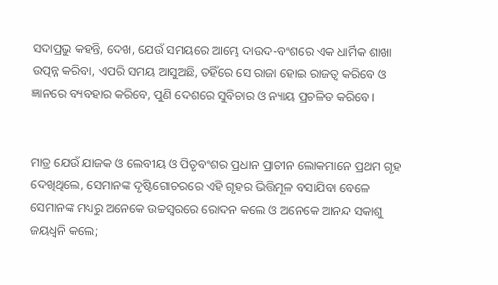ସଦାପ୍ରଭୁ କହନ୍ତି, ଦେଖ, ଯେଉଁ ସମୟରେ ଆମ୍ଭେ ଦାଉଦ-ବଂଶରେ ଏକ ଧାର୍ମିକ ଶାଖା ଉତ୍ପନ୍ନ କରିବା, ଏପରି ସମୟ ଆସୁଅଛି, ତହିଁରେ ସେ ରାଜା ହୋଇ ରାଜତ୍ୱ କରିବେ ଓ ଜ୍ଞାନରେ ବ୍ୟବହାର କରିବେ, ପୁଣି ଦେଶରେ ସୁବିଚାର ଓ ନ୍ୟାୟ ପ୍ରଚଳିତ କରିବେ।


ମାତ୍ର ଯେଉଁ ଯାଜକ ଓ ଲେବୀୟ ଓ ପିତୃବଂଶର ପ୍ରଧାନ ପ୍ରାଚୀନ ଲୋକମାନେ ପ୍ରଥମ ଗୃହ ଦେଖିଥିଲେ, ସେମାନଙ୍କ ଦୃଷ୍ଟିଗୋଚରରେ ଏହି ଗୃହର ଭିତ୍ତିମୂଳ ବସାଯିବା ବେଳେ ସେମାନଙ୍କ ମଧ୍ୟରୁ ଅନେକେ ଉଚ୍ଚସ୍ୱରରେ ରୋଦନ କଲେ ଓ ଅନେକେ ଆନନ୍ଦ ସକାଶୁ ଜୟଧ୍ୱନି କଲେ;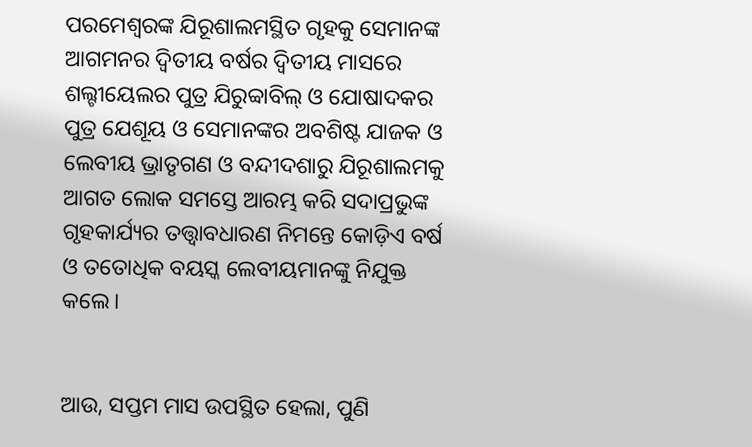ପରମେଶ୍ୱରଙ୍କ ଯିରୂଶାଲମସ୍ଥିତ ଗୃହକୁ ସେମାନଙ୍କ ଆଗମନର ଦ୍ୱିତୀୟ ବର୍ଷର ଦ୍ୱିତୀୟ ମାସରେ ଶଲ୍ଟୀୟେଲର ପୁତ୍ର ଯିରୁବ୍ବାବିଲ୍‍ ଓ ଯୋଷାଦକର ପୁତ୍ର ଯେଶୂୟ ଓ ସେମାନଙ୍କର ଅବଶିଷ୍ଟ ଯାଜକ ଓ ଲେବୀୟ ଭ୍ରାତୃଗଣ ଓ ବନ୍ଦୀଦଶାରୁ ଯିରୂଶାଲମକୁ ଆଗତ ଲୋକ ସମସ୍ତେ ଆରମ୍ଭ କରି ସଦାପ୍ରଭୁଙ୍କ ଗୃହକାର୍ଯ୍ୟର ତତ୍ତ୍ୱାବଧାରଣ ନିମନ୍ତେ କୋଡ଼ିଏ ବର୍ଷ ଓ ତତୋଧିକ ବୟସ୍କ ଲେବୀୟମାନଙ୍କୁ ନିଯୁକ୍ତ କଲେ।


ଆଉ, ସପ୍ତମ ମାସ ଉପସ୍ଥିତ ହେଲା, ପୁଣି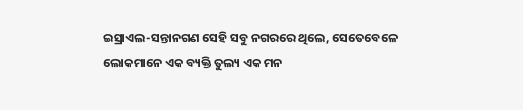ଇସ୍ରାଏଲ-ସନ୍ତାନଗଣ ସେହି ସବୁ ନଗରରେ ଥିଲେ, ସେତେବେଳେ ଲୋକମାନେ ଏକ ବ୍ୟକ୍ତି ତୁଲ୍ୟ ଏକ ମନ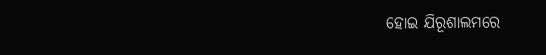ହୋଇ ଯିରୂଶାଲମରେ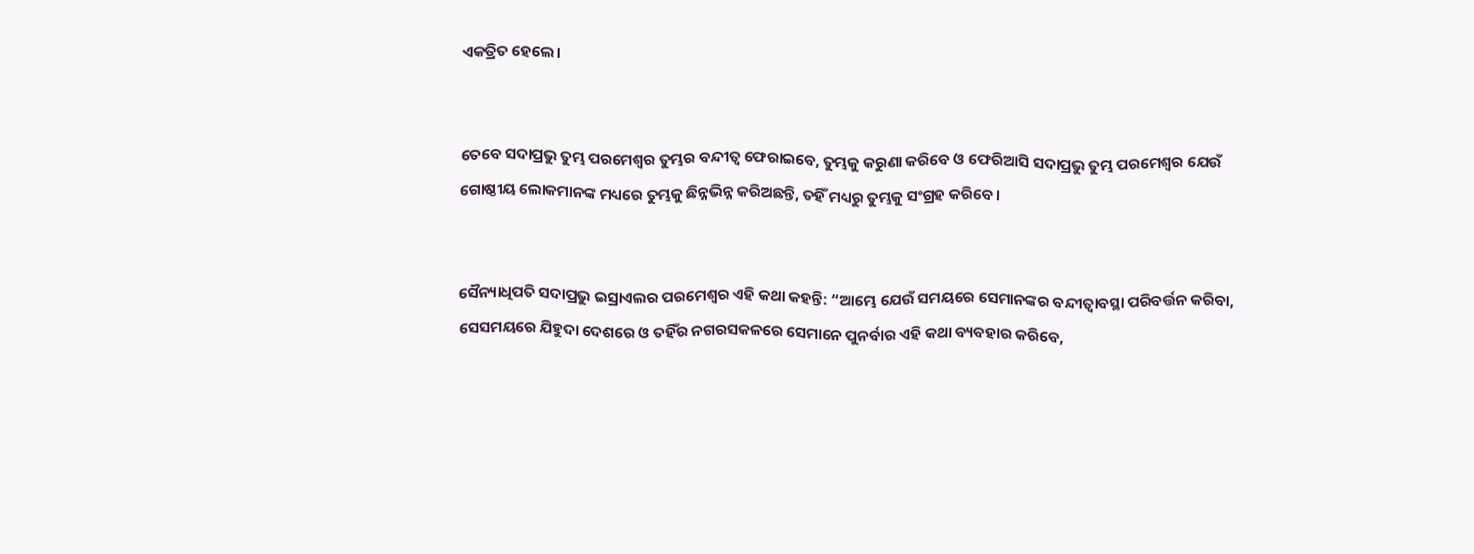ଏକତ୍ରିତ ହେଲେ।


ତେବେ ସଦାପ୍ରଭୁ ତୁମ୍ଭ ପରମେଶ୍ୱର ତୁମ୍ଭର ବନ୍ଦୀତ୍ୱ ଫେରାଇବେ, ତୁମ୍ଭକୁ କରୁଣା କରିବେ ଓ ଫେରିଆସି ସଦାପ୍ରଭୁ ତୁମ୍ଭ ପରମେଶ୍ୱର ଯେଉଁ ଗୋଷ୍ଠୀୟ ଲୋକମାନଙ୍କ ମଧ୍ୟରେ ତୁମ୍ଭକୁ ଛିନ୍ନଭିନ୍ନ କରିଅଛନ୍ତି, ତହିଁ ମଧ୍ୟରୁ ତୁମ୍ଭକୁ ସଂଗ୍ରହ କରିବେ।


ସୈନ୍ୟାଧିପତି ସଦାପ୍ରଭୁ ଇସ୍ରାଏଲର ପରମେଶ୍ୱର ଏହି କଥା କହନ୍ତି: “ଆମ୍ଭେ ଯେଉଁ ସମୟରେ ସେମାନଙ୍କର ବନ୍ଦୀତ୍ୱାବସ୍ଥା ପରିବର୍ତ୍ତନ କରିବା, ସେସମୟରେ ଯିହୁଦା ଦେଶରେ ଓ ତହିଁର ନଗରସକଳରେ ସେମାନେ ପୁନର୍ବାର ଏହି କଥା ବ୍ୟବହାର କରିବେ,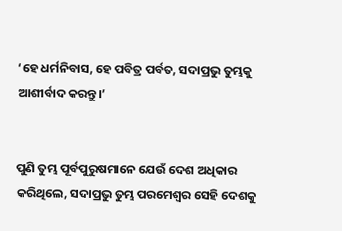‘ହେ ଧର୍ମନିବାସ, ହେ ପବିତ୍ର ପର୍ବତ, ସଦାପ୍ରଭୁ ତୁମ୍ଭକୁ ଆଶୀର୍ବାଦ କରନ୍ତୁ।’


ପୁଣି ତୁମ୍ଭ ପୂର୍ବପୁରୁଷମାନେ ଯେଉଁ ଦେଶ ଅଧିକାର କରିଥିଲେ, ସଦାପ୍ରଭୁ ତୁମ୍ଭ ପରମେଶ୍ୱର ସେହି ଦେଶକୁ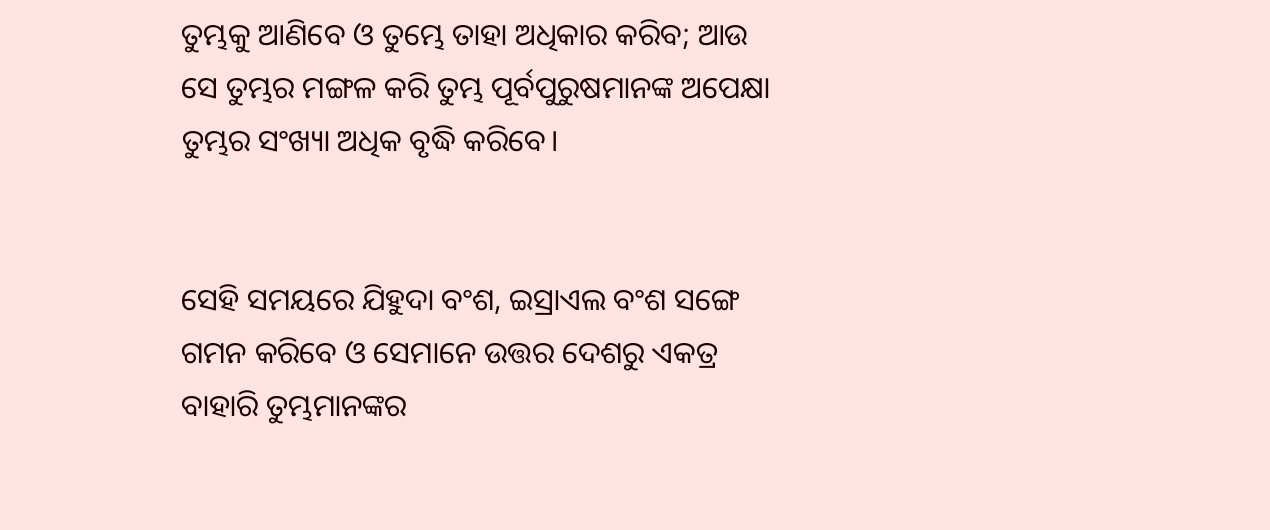ତୁମ୍ଭକୁ ଆଣିବେ ଓ ତୁମ୍ଭେ ତାହା ଅଧିକାର କରିବ; ଆଉ ସେ ତୁମ୍ଭର ମଙ୍ଗଳ କରି ତୁମ୍ଭ ପୂର୍ବପୁରୁଷମାନଙ୍କ ଅପେକ୍ଷା ତୁମ୍ଭର ସଂଖ୍ୟା ଅଧିକ ବୃଦ୍ଧି କରିବେ।


ସେହି ସମୟରେ ଯିହୁଦା ବଂଶ, ଇସ୍ରାଏଲ ବଂଶ ସଙ୍ଗେ ଗମନ କରିବେ ଓ ସେମାନେ ଉତ୍ତର ଦେଶରୁ ଏକତ୍ର ବାହାରି ତୁମ୍ଭମାନଙ୍କର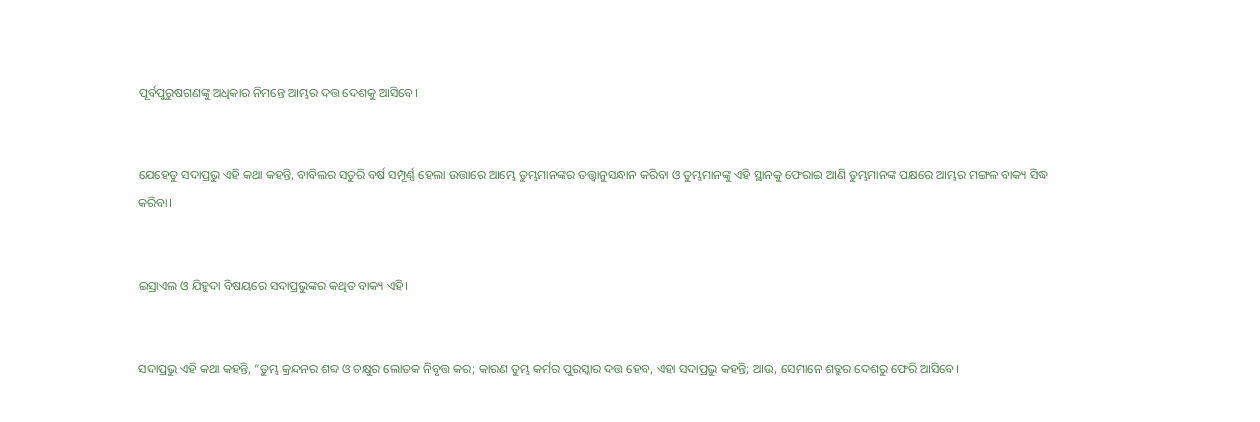ପୂର୍ବପୁରୁଷଗଣଙ୍କୁ ଅଧିକାର ନିମନ୍ତେ ଆମ୍ଭର ଦତ୍ତ ଦେଶକୁ ଆସିବେ।


ଯେହେତୁ ସଦାପ୍ରଭୁ ଏହି କଥା କହନ୍ତି, ବାବିଲର ସତୁରି ବର୍ଷ ସମ୍ପୂର୍ଣ୍ଣ ହେଲା ଉତ୍ତାରେ ଆମ୍ଭେ ତୁମ୍ଭମାନଙ୍କର ତତ୍ତ୍ୱାନୁସନ୍ଧାନ କରିବା ଓ ତୁମ୍ଭମାନଙ୍କୁ ଏହି ସ୍ଥାନକୁ ଫେରାଇ ଆଣି ତୁମ୍ଭମାନଙ୍କ ପକ୍ଷରେ ଆମ୍ଭର ମଙ୍ଗଳ ବାକ୍ୟ ସିଦ୍ଧ କରିବା।


ଇସ୍ରାଏଲ ଓ ଯିହୁଦା ବିଷୟରେ ସଦାପ୍ରଭୁଙ୍କର କଥିତ ବାକ୍ୟ ଏହି।


ସଦାପ୍ରଭୁ ଏହି କଥା କହନ୍ତି, “ତୁମ୍ଭ କ୍ରନ୍ଦନର ଶବ୍ଦ ଓ ଚକ୍ଷୁର ଲୋତକ ନିବୃତ୍ତ କର; କାରଣ ତୁମ୍ଭ କର୍ମର ପୁରସ୍କାର ଦତ୍ତ ହେବ, ଏହା ସଦାପ୍ରଭୁ କହନ୍ତି; ଆଉ, ସେମାନେ ଶତ୍ରୁର ଦେଶରୁ ଫେରି ଆସିବେ।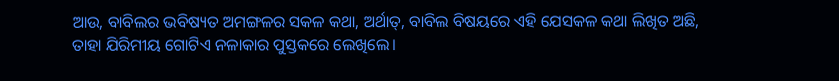ଆଉ, ବାବିଲର ଭବିଷ୍ୟତ ଅମଙ୍ଗଳର ସକଳ କଥା, ଅର୍ଥାତ୍‍, ବାବିଲ ବିଷୟରେ ଏହି ଯେସକଳ କଥା ଲିଖିତ ଅଛି, ତାହା ଯିରିମୀୟ ଗୋଟିଏ ନଳାକାର ପୁସ୍ତକରେ ଲେଖିଲେ।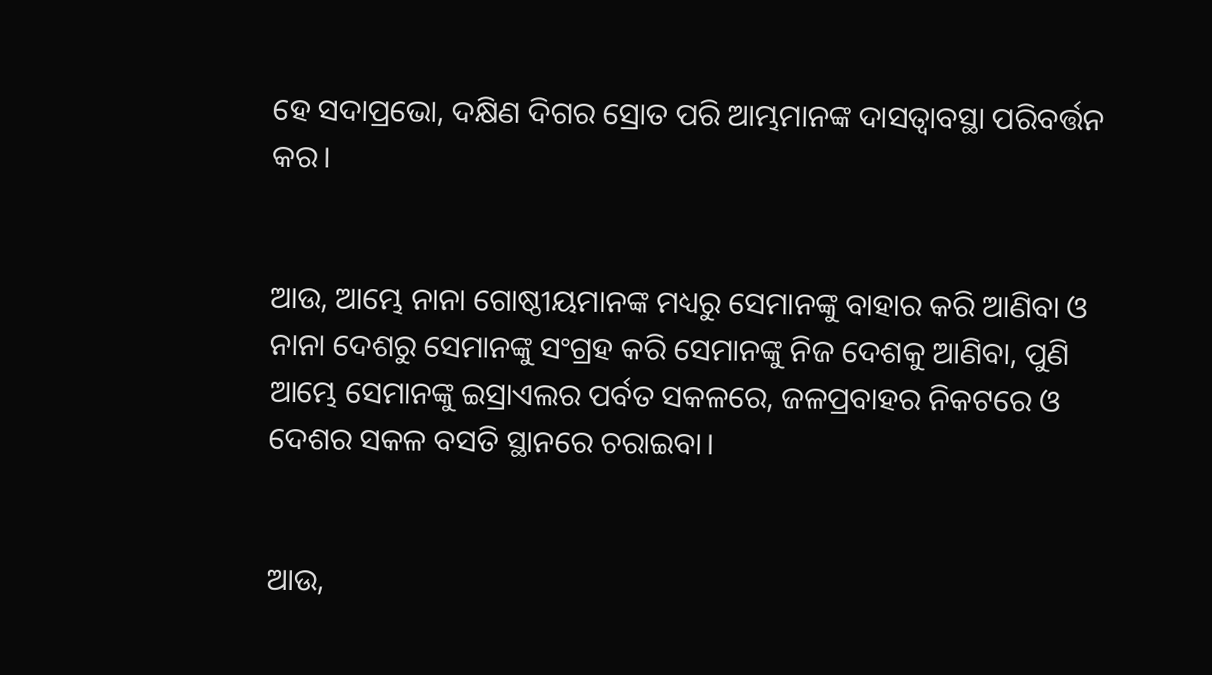ହେ ସଦାପ୍ରଭୋ, ଦକ୍ଷିଣ ଦିଗର ସ୍ରୋତ ପରି ଆମ୍ଭମାନଙ୍କ ଦାସତ୍ୱାବସ୍ଥା ପରିବର୍ତ୍ତନ କର।


ଆଉ, ଆମ୍ଭେ ନାନା ଗୋଷ୍ଠୀୟମାନଙ୍କ ମଧ୍ୟରୁ ସେମାନଙ୍କୁ ବାହାର କରି ଆଣିବା ଓ ନାନା ଦେଶରୁ ସେମାନଙ୍କୁ ସଂଗ୍ରହ କରି ସେମାନଙ୍କୁ ନିଜ ଦେଶକୁ ଆଣିବା, ପୁଣି ଆମ୍ଭେ ସେମାନଙ୍କୁ ଇସ୍ରାଏଲର ପର୍ବତ ସକଳରେ, ଜଳପ୍ରବାହର ନିକଟରେ ଓ ଦେଶର ସକଳ ବସତି ସ୍ଥାନରେ ଚରାଇବା।


ଆଉ,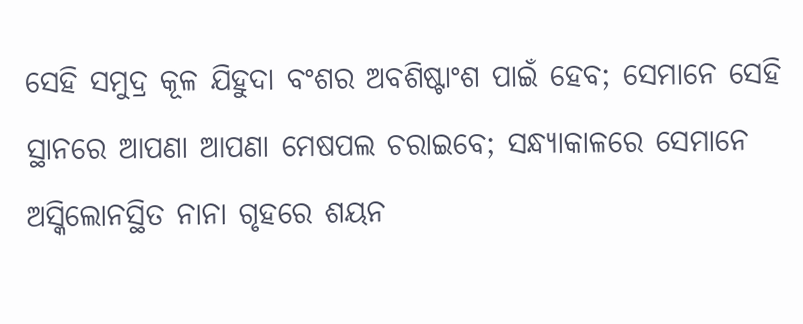ସେହି ସମୁଦ୍ର କୂଳ ଯିହୁଦା ବଂଶର ଅବଶିଷ୍ଟାଂଶ ପାଇଁ ହେବ; ସେମାନେ ସେହି ସ୍ଥାନରେ ଆପଣା ଆପଣା ମେଷପଲ ଚରାଇବେ; ସନ୍ଧ୍ୟାକାଳରେ ସେମାନେ ଅସ୍କିଲୋନସ୍ଥିତ ନାନା ଗୃହରେ ଶୟନ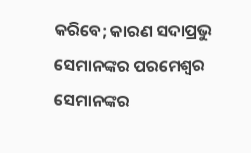କରିବେ; କାରଣ ସଦାପ୍ରଭୁ ସେମାନଙ୍କର ପରମେଶ୍ୱର ସେମାନଙ୍କର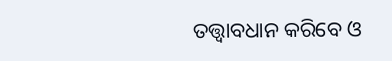ତତ୍ତ୍ୱାବଧାନ କରିବେ ଓ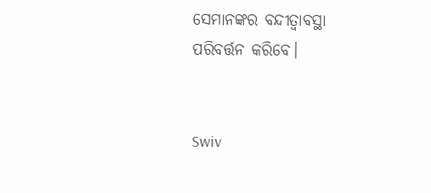ସେମାନଙ୍କର ବନ୍ଦୀତ୍ୱାବସ୍ଥା ପରିବର୍ତ୍ତନ କରିବେ।


Swiv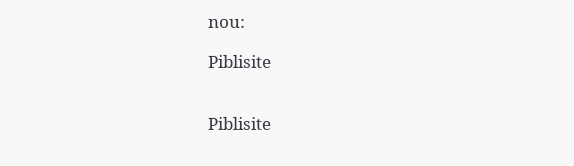nou:

Piblisite


Piblisite